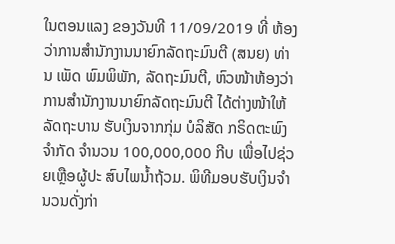ໃນຕອນແລງ ຂອງວັນທີ 11/09/2019 ທີ່ ຫ້ອງວ່າການສຳນັກງານນາຍົກລັດຖະມົນຕີ (ສນຍ) ທ່ານ ເພັດ ພົມພິພັກ, ລັດຖະມົນຕີ, ຫົວໜ້າຫ້ອງວ່າການສຳນັກງານນາຍົກລັດຖະມົນຕີ ໄດ້ຕ່າງໜ້າໃຫ້ລັດຖະບານ ຮັບເງິນຈາກກຸ່ມ ບໍລິສັດ ກຣິດຕະພົງ ຈຳກັດ ຈຳນວນ 100,000,000 ກີບ ເພື່ອໄປຊ່ວຍເຫຼືອຜູ້ປະ ສົບໄພນໍ້າຖ້ວມ. ພິທີມອບຮັບເງິນຈໍານວນດັ່ງກ່າ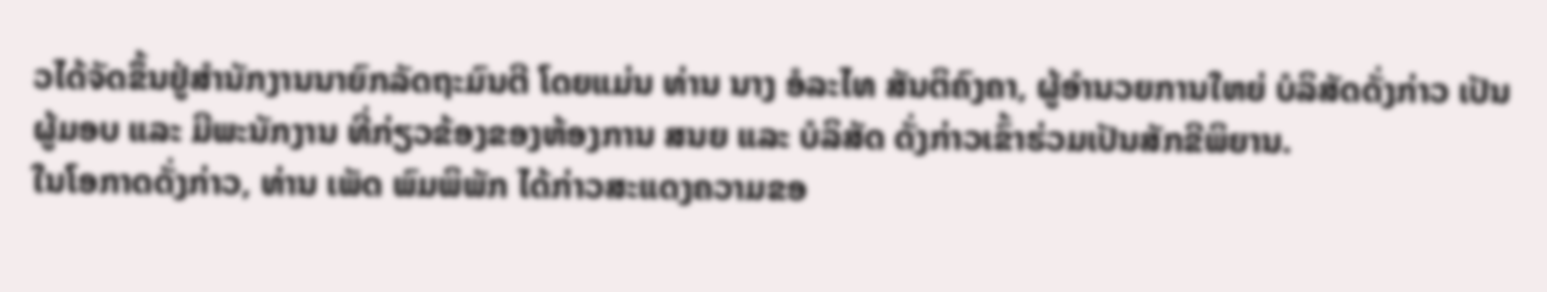ວໄດ້ຈັດຂຶ້ນຢູ່ສໍານັກງານນາຍົກລັດຖະມົນຕີ ໂດຍແມ່ນ ທ່ານ ນາງ ອໍລະໄທ ສັນຕິຄົງຄາ, ຜູ້ອຳນວຍການໃຫຍ່ ບໍລິສັດດັ່ງກ່າວ ເປັນຜູ້ມອບ ແລະ ມີພະນັກງານ ທີ່ກ່ຽວຂ້ອງຂອງຫ້ອງການ ສນຍ ແລະ ບໍລິສັດ ດັ່ງກ່າວເຂົ້າຮ່ວມເປັນສັກຂີພິຍານ.
ໃນໂອກາດດັ່ງກ່າວ, ທ່ານ ເພັດ ພົມພິພັກ ໄດ້ກ່າວສະແດງຄວາມຂອ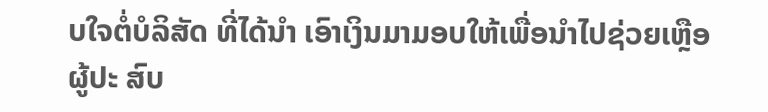ບໃຈຕໍ່ບໍລິສັດ ທີ່ໄດ້ນຳ ເອົາເງິນມາມອບໃຫ້ເພື່ອນໍາໄປຊ່ວຍເຫຼືອຜູ້ປະ ສົບ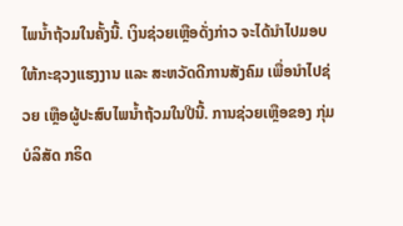ໄພນໍ້າຖ້ວມໃນຄັ້ງນີ້. ເງິນຊ່ວຍເຫຼືອດັ່ງກ່າວ ຈະໄດ້ນຳໄປມອບໃຫ້ກະຊວງແຮງງານ ແລະ ສະຫວັດດີການສັງຄົມ ເພື່ອນຳໄປຊ່ວຍ ເຫຼືອຜູ້ປະສົບໄພນໍ້າຖ້ວມໃນປີນີ້. ການຊ່ວຍເຫຼືອຂອງ ກຸ່ມບໍລິສັດ ກຣິດ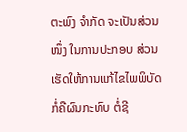ຕະພົງ ຈຳກັດ ຈະເປັນສ່ວນໜຶ່ງ ໃນການປະກອບ ສ່ວນເຮັດໃຫ້ການແກ້ໄຂໄພພິບັດກໍ່ຄືຜົນກະທົບ ຕໍ່ຊີ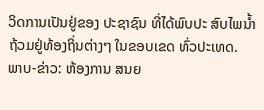ວິດການເປັນຢູ່ຂອງ ປະຊາຊົນ ທີ່ໄດ້ພົບປະ ສົບໄພນໍ້າຖ້ວມຢູ່ທ້ອງຖິ່ນຕ່າງໆ ໃນຂອບເຂດ ທົ່ວປະເທດ.
ພາບ-ຂ່າວ: ຫ້ອງການ ສນຍ